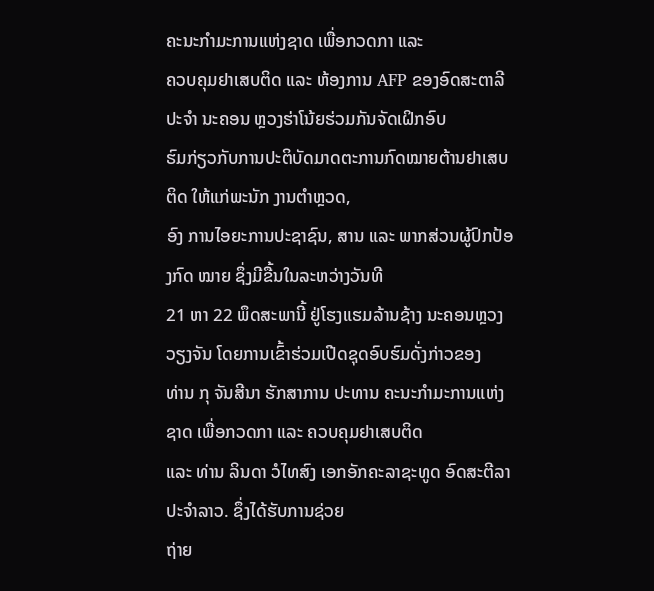ຄະນະກຳມະການແຫ່ງຊາດ ເພື່ອກວດກາ ແລະ
ຄວບຄຸມຢາເສບຕິດ ແລະ ຫ້ອງການ AFP ຂອງອົດສະຕາລີ ປະຈຳ ນະຄອນ ຫຼວງຮ່າໂນ້ຍຮ່ວມກັນຈັດເຝິກອົບ
ຮົມກ່ຽວກັບການປະຕິບັດມາດຕະການກົດໝາຍຕ້ານຢາເສບຕິດ ໃຫ້ແກ່ພະນັກ ງານຕຳຫຼວດ,
ອົງ ການໄອຍະການປະຊາຊົນ, ສານ ແລະ ພາກສ່ວນຜູ້ປົກປ້ອງກົດ ໝາຍ ຊຶ່ງມີຂື້ນໃນລະຫວ່າງວັນທີ
21 ຫາ 22 ພຶດສະພານີ້ ຢູ່ໂຮງແຮມລ້ານຊ້າງ ນະຄອນຫຼວງ ວຽງຈັນ ໂດຍການເຂົ້າຮ່ວມເປີດຊຸດອົບຮົມດັ່ງກ່າວຂອງ
ທ່ານ ກຸ ຈັນສີນາ ຮັກສາການ ປະທານ ຄະນະກຳມະການແຫ່ງຊາດ ເພື່ອກວດກາ ແລະ ຄວບຄຸມຢາເສບຕິດ
ແລະ ທ່ານ ລິນດາ ວໍໄທສົງ ເອກອັກຄະລາຊະທູດ ອົດສະຕີລາ ປະຈຳລາວ. ຊຶ່ງໄດ້ຮັບການຊ່ວຍ
ຖ່າຍ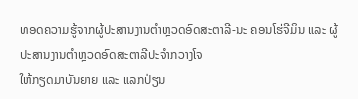ທອດຄວາມຮູ້ຈາກຜູ້ປະສານງານຕຳຫຼວດອົດສະຕາລີ-ນະ ຄອນໂຮ່ຈີມິນ ແລະ ຜູ້ປະສານງານຕຳຫຼວດອົດສະຕາລີປະຈຳກວາງໂຈ
ໃຫ້ກຽດມາບັນຍາຍ ແລະ ແລກປ່ຽນ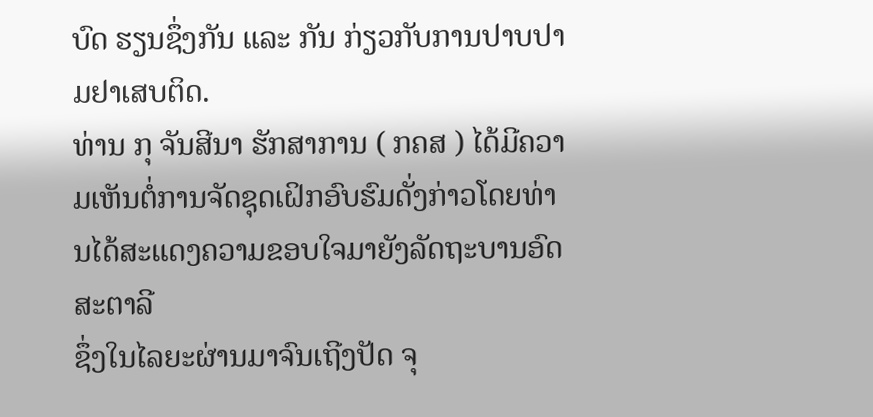ບົດ ຮຽນຊຶ່ງກັນ ແລະ ກັນ ກ່ຽວກັບການປາບປາມຢາເສບຕິດ.
ທ່ານ ກຸ ຈັນສີນາ ຮັກສາການ ( ກຄສ ) ໄດ້ມີຄວາມເຫັນຕໍ່ການຈັດຊຸດເຝິກອົບຮົມດັ່ງກ່າວໂດຍທ່ານໄດ້ສະແດງຄວາມຂອບໃຈມາຍັງລັດຖະບານອົດສະຕາລີ
ຊຶ່ງໃນໄລຍະຜ່ານມາຈົນເຖີງປັດ ຈຸ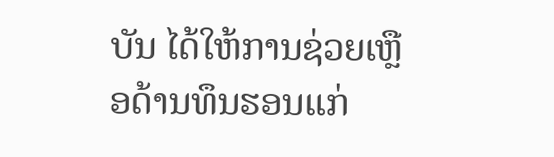ບັນ ໄດ້ໃຫ້ການຊ່ວຍເຫຼືອດ້ານທຶນຮອນແກ່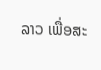ລາວ ເພື່ອສະ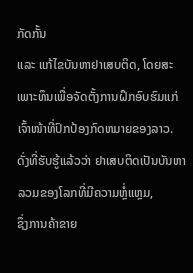ກັດກັ້ນ
ແລະ ແກ້ໄຂບັນຫາຢາເສບຕິດ, ໂດຍສະເພາະທຶນເພື່ອຈັດຕັ້ງການຝຶກອົບຮົມແກ່ເຈົ້າໜ້າທີ່ປົກປ້ອງກົດຫມາຍຂອງລາວ.
ດັ່ງທີ່ຮັບຮູ້ແລ້ວວ່າ ຢາເສບຕິດເປັນບັນຫາລວມຂອງໂລກທີ່ມີຄວາມຫຼໍ່ແຫຼມ,
ຊຶ່ງການຄ້າຂາຍ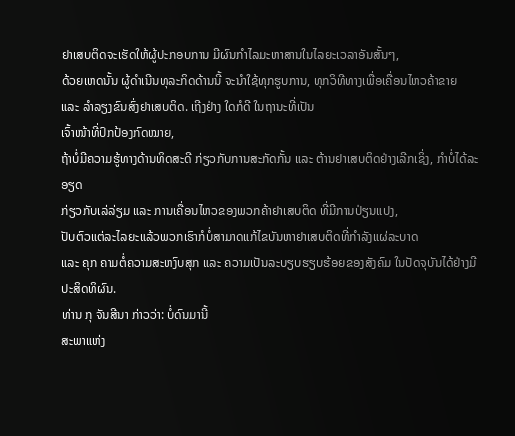ຢາເສບຕິດຈະເຮັດໃຫ້ຜູ້ປະກອບການ ມີຜົນກຳໄລມະຫາສານໃນໄລຍະເວລາອັນສັ້ນໆ,
ດ້ວຍເຫດນັ້ນ ຜູ້ດຳເນີນທຸລະກິດດ້ານນີ້ ຈະນຳໃຊ້ທຸກຮູບການ, ທຸກວິທີທາງເພື່ອເຄື່ອນໄຫວຄ້າຂາຍ
ແລະ ລຳລຽງຂົນສົ່ງຢາເສບຕິດ. ເຖີງຢ່າງ ໃດກໍດີ ໃນຖານະທີ່ເປັນ
ເຈົ້າໜ້າທີ່ປົກປ້ອງກົດໝາຍ,
ຖ້າບໍ່ມີຄວາມຮູ້ທາງດ້ານທິດສະດີ ກ່ຽວກັບການສະກັດກັ້ນ ແລະ ຕ້ານຢາເສບຕິດຢ່າງເລີກເຊິ່ງ, ກຳບໍ່ໄດ້ລະອຽດ
ກ່ຽວກັບເລ່ລ່ຽມ ແລະ ການເຄື່ອນໄຫວຂອງພວກຄ້າຢາເສບຕິດ ທີ່ມີການປ່ຽນແປງ,
ປັບຕົວແຕ່ລະໄລຍະແລ້ວພວກເຮົາກໍບໍ່ສາມາດແກ້ໄຂບັນຫາຢາເສບຕິດທີ່ກຳລັງແຜ່ລະບາດ
ແລະ ຄຸກ ຄາມຕໍ່ຄວາມສະຫງົບສຸກ ແລະ ຄວາມເປັນລະບຽບຮຽບຮ້ອຍຂອງສັງຄົມ ໃນປັດຈຸບັນໄດ້ຢ່າງມີປະສິດທິຜົນ.
ທ່ານ ກຸ ຈັນສີນາ ກ່າວວ່າ: ບໍ່ດົນມານີ້
ສະພາແຫ່ງ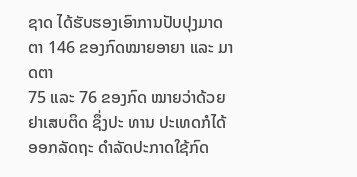ຊາດ ໄດ້ຮັບຮອງເອົາການປັບປຸງມາດຕາ 146 ຂອງກົດໝາຍອາຍາ ແລະ ມາດຕາ
75 ແລະ 76 ຂອງກົດ ໝາຍວ່າດ້ວຍຢາເສບຕິດ ຊຶ່ງປະ ທານ ປະເທດກໍໄດ້ອອກລັດຖະ ດຳລັດປະກາດໃຊ້ກົດ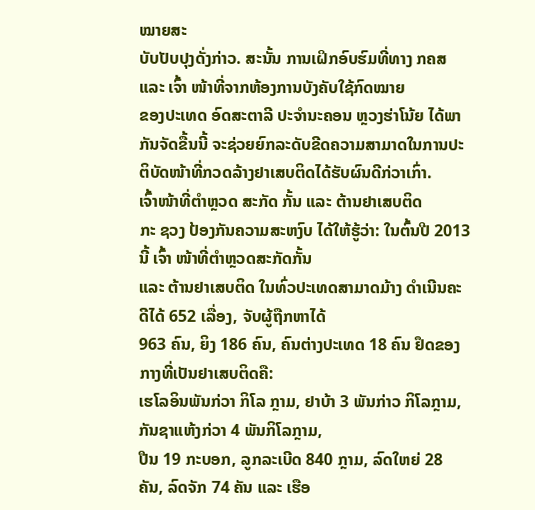ໝາຍສະ
ບັບປັບປຸງດັ່ງກ່າວ. ສະນັ້ນ ການເຝິກອົບຮົມທີ່ທາງ ກຄສ ແລະ ເຈົ້າ ໜ້າທີ່ຈາກຫ້ອງການບັງຄັບໃຊ້ກົດໝາຍ
ຂອງປະເທດ ອົດສະຕາລີ ປະຈຳນະຄອນ ຫຼວງຮ່າໂນ້ຍ ໄດ້ພາກັນຈັດຂື້ນນີ້ ຈະຊ່ວຍຍົກລະດັບຂີດຄວາມສາມາດໃນການປະຕິບັດໜ້າທີ່ກວດລ້າງຢາເສບຕິດໄດ້ຮັບຜົນດີກ່ວາເກົ່າ.
ເຈົ້າໜ້າທີ່ຕຳຫຼວດ ສະກັດ ກັ້ນ ແລະ ຕ້ານຢາເສບຕິດ
ກະ ຊວງ ປ້ອງກັນຄວາມສະຫງົບ ໄດ້ໃຫ້ຮູ້ວ່າ: ໃນຕົ້ນປີ 2013 ນີ້ ເຈົ້າ ໜ້າທີ່ຕຳຫຼວດສະກັດກັ້ນ
ແລະ ຕ້ານຢາເສບຕິດ ໃນທົ່ວປະເທດສາມາດມ້າງ ດຳເນີນຄະດີໄດ້ 652 ເລື່ອງ, ຈັບຜູ້ຖືກຫາໄດ້
963 ຄົນ, ຍິງ 186 ຄົນ, ຄົນຕ່າງປະເທດ 18 ຄົນ ຢຶດຂອງ ກາງທີ່ເປັນຢາເສບຕິດຄື:
ເຮໂລອິນພັນກ່ວາ ກິໂລ ກຼາມ, ຢາບ້າ 3 ພັນກ່າວ ກິໂລກຼາມ, ກັນຊາແຫ້ງກ່ວາ 4 ພັນກິໂລກຼາມ,
ປືນ 19 ກະບອກ, ລູກລະເບີດ 840 ກຼາມ, ລົດໃຫຍ່ 28 ຄັນ, ລົດຈັກ 74 ຄັນ ແລະ ເຮືອ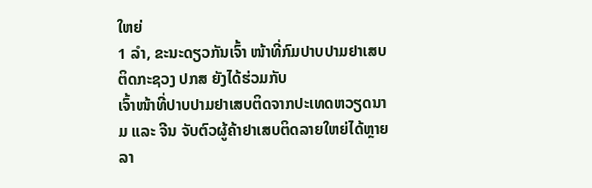ໃຫຍ່
1 ລຳ, ຂະນະດຽວກັນເຈົ້າ ໜ້າທີ່ກົມປາບປາມຢາເສບຕິດກະຊວງ ປກສ ຍັງໄດ້ຮ່ວມກັບ
ເຈົ້າໜ້າທີ່ປາບປາມຢາເສບຕິດຈາກປະເທດຫວຽດນາມ ແລະ ຈີນ ຈັບຕົວຜູ້ຄ້າຢາເສບຕິດລາຍໃຫຍ່ໄດ້ຫຼາຍ
ລາ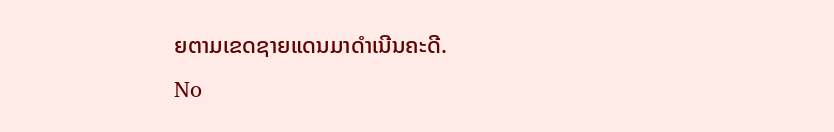ຍຕາມເຂດຊາຍແດນມາດຳເນີນຄະດີ.
No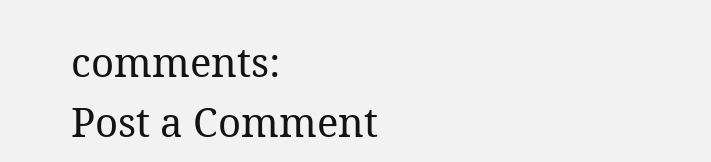comments:
Post a Comment